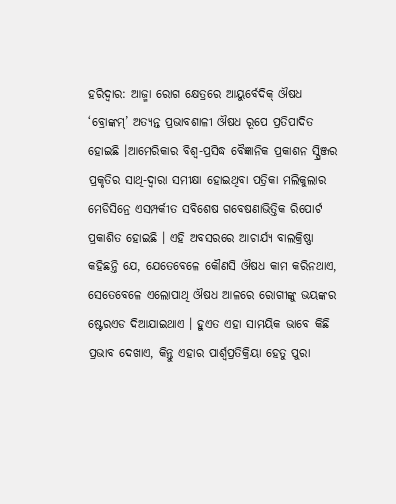ହରିଦ୍ୱାର: ଆଜ୍ମା ରୋଗ କ୍ଷେତ୍ରରେ ଆୟୁର୍ବେଦିକ୍ ଔଷଧ ‘ବ୍ରୋଙ୍କମ୍’ ଅତ୍ୟନ୍ତ ପ୍ରଭାବଶାଳୀ ଔଷଧ ରୂପେ ପ୍ରତିପାଦିତ ହୋଇଛି ।ଆମେରିକାର ବିଶ୍ୱ-ପ୍ରସିଦ୍ଧ ବୈଜ୍ଞାନିକ ପ୍ରକାଶନ ସ୍ପ୍ରିଞ୍ଜର ପ୍ରକୃତିର ସାଥି-ଦ୍ୱାରା ସମୀକ୍ଷା ହୋଇଥିବା ପତ୍ରିକା ମଲିକୁଲାର ମେଡିସିନ୍ରେ ଏସମ୍ପର୍କୀତ ସବିଶେଷ ଗବେଷଣାଭିତ୍ତିକ ରିପୋର୍ଟ ପ୍ରକାଶିତ ହୋଇଛି । ଏହି ଅବସରରେ ଆଚାର୍ଯ୍ୟ ବାଲକ୍ରିଷ୍ଣା କହିଛନ୍ତି ଯେ, ଯେତେବେଳେ କୌଣସି ଔଷଧ କାମ କରିନଥାଏ, ସେତେବେଳେ ଏଲୋପାଥି ଔଷଧ ଆଳରେ ରୋଗୀଙ୍କୁ ଭୟଙ୍କର ଷ୍ଟେରଏଡ ଦିଆଯାଇଥାଏ । ହୁଏତ ଏହା ସାମୟିକ ଭାବେ କିଛି ପ୍ରଭାବ ଦେଖାଏ, କିନ୍ତୁ ଏହାର ପାର୍ଶ୍ୱପ୍ରତିକ୍ରିୟା ହେତୁ ପୁରା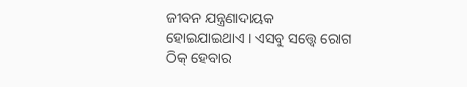ଜୀବନ ଯନ୍ତ୍ରଣାଦାୟକ ହୋଇଯାଇଥାଏ । ଏସବୁ ସତ୍ତ୍ୱେ ରୋଗ ଠିକ୍ ହେବାର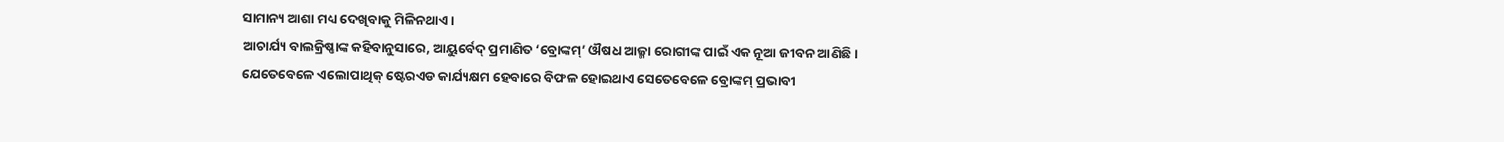ସାମାନ୍ୟ ଆଶା ମଧ୍ୟ ଦେଖିବାକୁ ମିଳିନଥାଏ ।
ଆଚାର୍ଯ୍ୟ ବାଲକ୍ରିଷ୍ଣାଙ୍କ କହିବାନୁସାରେ, ଆୟୁର୍ବେଦ୍ ପ୍ରମାଣିତ ‘ବ୍ରୋଙ୍କମ୍’ ଔଷଧ ଆଜ୍ମା ରୋଗୀଙ୍କ ପାଇଁ ଏକ ନୂଆ ଜୀବନ ଆଣିଛି । ଯେତେବେଳେ ଏଲୋପାଥିକ୍ ଷ୍ଟେରଏଡ କାର୍ଯ୍ୟକ୍ଷମ ହେବାରେ ବିଫଳ ହୋଇଥାଏ ସେତେବେଳେ ବ୍ରୋଙ୍କମ୍ ପ୍ରଭାବୀ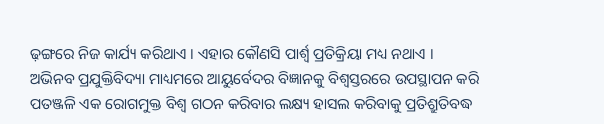ଢ଼ଙ୍ଗରେ ନିଜ କାର୍ଯ୍ୟ କରିଥାଏ । ଏହାର କୌଣସି ପାର୍ଶ୍ୱ ପ୍ରତିକ୍ରିୟା ମଧ୍ୟ ନଥାଏ । ଅଭିନବ ପ୍ରଯୁକ୍ତିବିଦ୍ୟା ମାଧ୍ୟମରେ ଆୟୁର୍ବେଦର ବିଜ୍ଞାନକୁ ବିଶ୍ୱସ୍ତରରେ ଉପସ୍ଥାପନ କରି ପତଞ୍ଜଳି ଏକ ରୋଗମୁକ୍ତ ବିଶ୍ୱ ଗଠନ କରିବାର ଲକ୍ଷ୍ୟ ହାସଲ କରିବାକୁ ପ୍ରତିଶ୍ରୁତିବଦ୍ଧ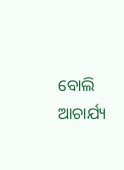ବୋଲି ଆଚାର୍ଯ୍ୟ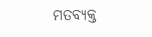ମତବ୍ୟକ୍ତ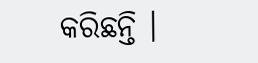କରିଛନ୍ତି ।